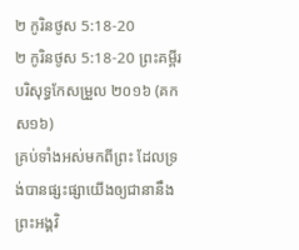២ កូរិនថូស 5:18-20
២ កូរិនថូស 5:18-20 ព្រះគម្ពីរបរិសុទ្ធកែសម្រួល ២០១៦ (គកស១៦)
គ្រប់ទាំងអស់មកពីព្រះ ដែលទ្រង់បានផ្សះផ្សាយើងឲ្យជានានឹងព្រះអង្គវិ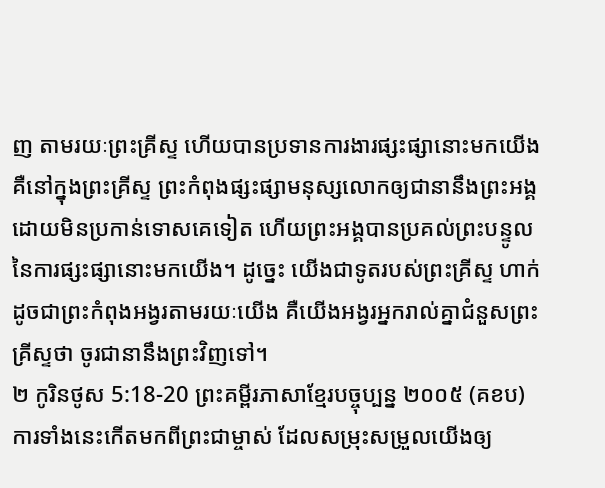ញ តាមរយៈព្រះគ្រីស្ទ ហើយបានប្រទានការងារផ្សះផ្សានោះមកយើង គឺនៅក្នុងព្រះគ្រីស្ទ ព្រះកំពុងផ្សះផ្សាមនុស្សលោកឲ្យជានានឹងព្រះអង្គ ដោយមិនប្រកាន់ទោសគេទៀត ហើយព្រះអង្គបានប្រគល់ព្រះបន្ទូលនៃការផ្សះផ្សានោះមកយើង។ ដូច្នេះ យើងជាទូតរបស់ព្រះគ្រីស្ទ ហាក់ដូចជាព្រះកំពុងអង្វរតាមរយៈយើង គឺយើងអង្វរអ្នករាល់គ្នាជំនួសព្រះគ្រីស្ទថា ចូរជានានឹងព្រះវិញទៅ។
២ កូរិនថូស 5:18-20 ព្រះគម្ពីរភាសាខ្មែរបច្ចុប្បន្ន ២០០៥ (គខប)
ការទាំងនេះកើតមកពីព្រះជាម្ចាស់ ដែលសម្រុះសម្រួលយើងឲ្យ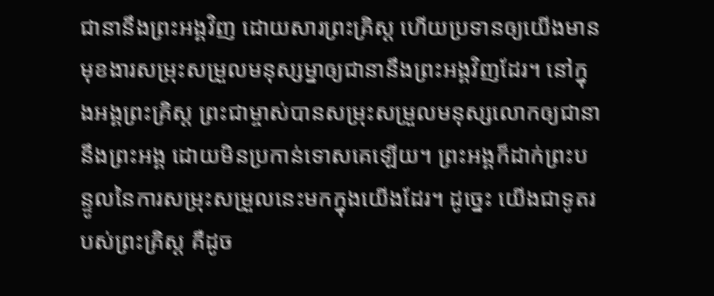ជានានឹងព្រះអង្គវិញ ដោយសារព្រះគ្រិស្ត ហើយប្រទានឲ្យយើងមានមុខងារសម្រុះសម្រួលមនុស្សម្នាឲ្យជានានឹងព្រះអង្គវិញដែរ។ នៅក្នុងអង្គព្រះគ្រិស្ត ព្រះជាម្ចាស់បានសម្រុះសម្រួលមនុស្សលោកឲ្យជានានឹងព្រះអង្គ ដោយមិនប្រកាន់ទោសគេឡើយ។ ព្រះអង្គក៏ដាក់ព្រះបន្ទូលនៃការសម្រុះសម្រួលនេះមកក្នុងយើងដែរ។ ដូច្នេះ យើងជាទូតរបស់ព្រះគ្រិស្ត គឺដូច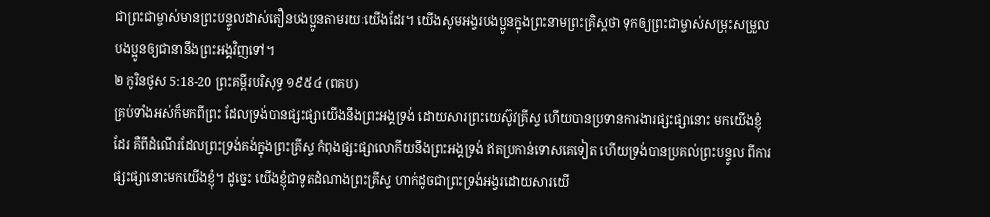ជាព្រះជាម្ចាស់មានព្រះបន្ទូលដាស់តឿនបងប្អូនតាមរយៈយើងដែរ។ យើងសូមអង្វរបងប្អូនក្នុងព្រះនាមព្រះគ្រិស្តថា ទុកឲ្យព្រះជាម្ចាស់សម្រុះសម្រួលបងប្អូនឲ្យជានានឹងព្រះអង្គវិញទៅ។
២ កូរិនថូស 5:18-20 ព្រះគម្ពីរបរិសុទ្ធ ១៩៥៤ (ពគប)
គ្រប់ទាំងអស់ក៏មកពីព្រះ ដែលទ្រង់បានផ្សះផ្សាយើងនឹងព្រះអង្គទ្រង់ ដោយសារព្រះយេស៊ូវគ្រីស្ទ ហើយបានប្រទានការងារផ្សះផ្សានោះ មកយើងខ្ញុំដែរ គឺពីដំណើរដែលព្រះទ្រង់គង់ក្នុងព្រះគ្រីស្ទ កំពុងផ្សះផ្សាលោកីយនឹងព្រះអង្គទ្រង់ ឥតប្រកាន់ទោសគេទៀត ហើយទ្រង់បានប្រគល់ព្រះបន្ទូល ពីការផ្សះផ្សានោះមកយើងខ្ញុំ។ ដូច្នេះ យើងខ្ញុំជាទូតដំណាងព្រះគ្រីស្ទ ហាក់ដូចជាព្រះទ្រង់អង្វរដោយសារយើ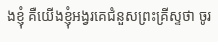ងខ្ញុំ គឺយើងខ្ញុំអង្វរគេជំនួសព្រះគ្រីស្ទថា ចូរ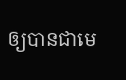ឲ្យបានជាមេ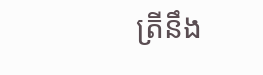ត្រីនឹង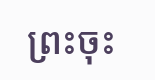ព្រះចុះ